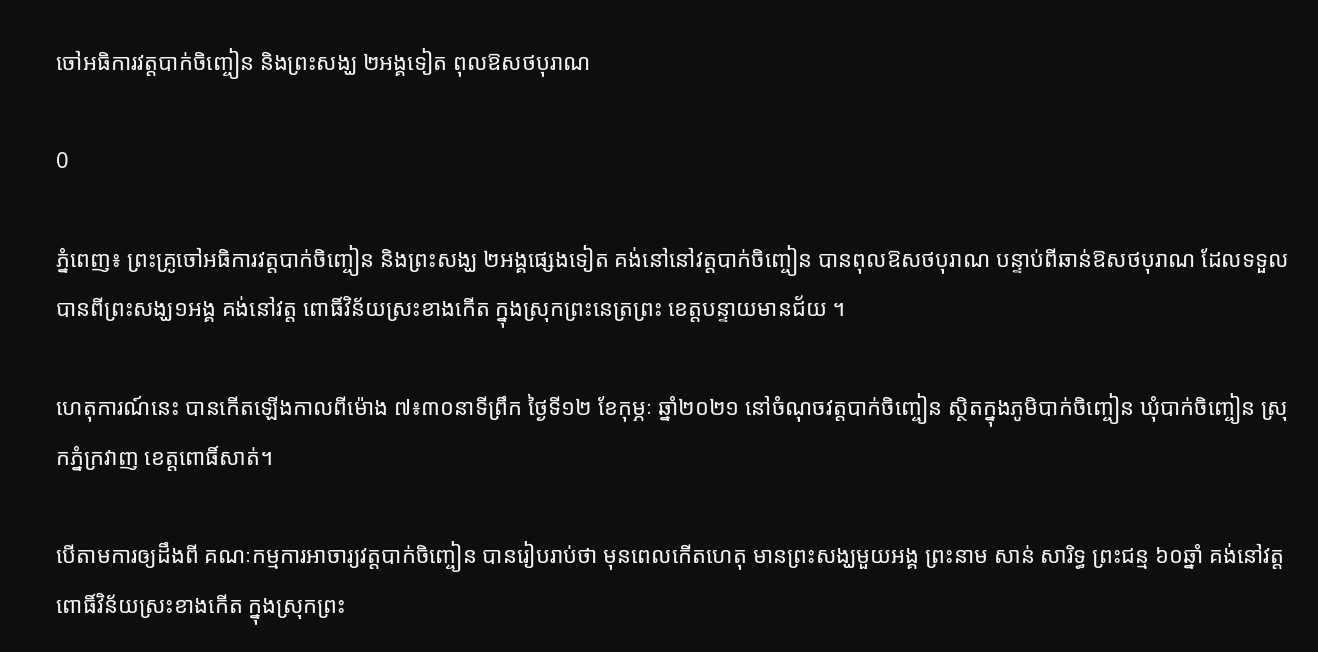ចៅអធិការវត្តបាក់ចិញ្ចៀន និងព្រះសង្ឃ ២អង្គទៀត ពុលឱសថបុរាណ

0

ភ្នំពេញ៖ ព្រះគ្រូចៅអធិការវត្តបាក់ចិញ្ចៀន និងព្រះសង្ឃ ២អង្គផ្សេងទៀត គង់នៅនៅវត្តបាក់ចិញ្ចៀន បានពុលឱសថបុរាណ បន្ទាប់ពីឆាន់ឱសថបុរាណ ដែលទទួលបានពីព្រះសង្ឃ១អង្គ គង់នៅវត្ត ពោធិ៍វិន័យស្រះខាងកើត ក្នុងស្រុកព្រះនេត្រព្រះ ខេត្តបន្ទាយមានជ័យ ។

ហេតុការណ៍នេះ បានកើតឡើងកាលពីម៉ោង ៧៖៣០នាទីព្រឹក ថ្ងៃទី១២ ខែកុម្ភៈ ឆ្នាំ២០២១ នៅចំណុចវត្តបាក់ចិញ្ចៀន ស្ថិតក្នុងភូមិបាក់ចិញ្ចៀន ឃុំបាក់ចិញ្ចៀន ស្រុកភ្នំក្រវាញ ខេត្តពោធិ៍សាត់។

បើតាមការឲ្យដឹងពី គណៈកម្មការអាចារ្យវត្តបាក់ចិញ្ចៀន បានរៀបរាប់ថា មុនពេលកើតហេតុ មានព្រះសង្ឃមួយអង្គ ព្រះនាម សាន់ សារិទ្ធ ព្រះជន្ម ៦០ឆ្នាំ គង់នៅវត្ត ពោធិ៍វិន័យស្រះខាងកើត ក្នុងស្រុកព្រះ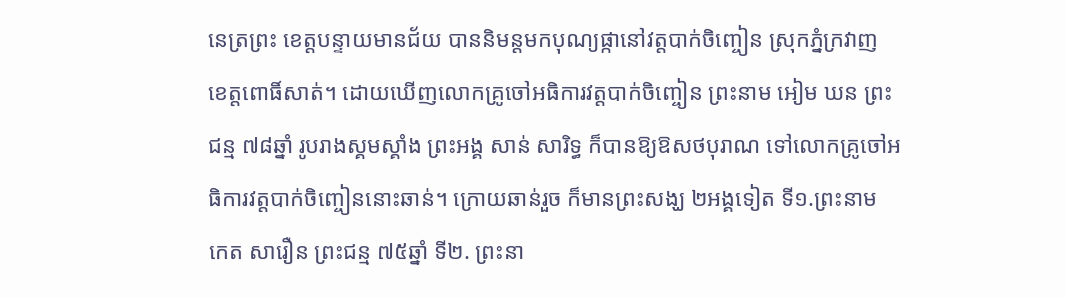នេត្រព្រះ ខេត្តបន្ទាយមានជ័យ បាននិមន្តមកបុណ្យផ្កានៅវត្តបាក់ចិញ្ចៀន ស្រុកភ្នំក្រវាញ ខេត្តពោធិ៍សាត់។ ដោយឃើញលោកគ្រូចៅអធិការវត្តបាក់ចិញ្ចៀន ព្រះនាម អៀម ឃន ព្រះជន្ម ៧៨ឆ្នាំ រូបរាងស្គមស្គាំង ព្រះអង្គ សាន់ សារិទ្ធ ក៏បានឱ្យឱសថបុរាណ ទៅលោកគ្រូចៅអធិការវត្តបាក់ចិញ្ចៀននោះឆាន់។ ក្រោយឆាន់រួច ក៏មានព្រះសង្ឃ ២អង្គទៀត ទី១.ព្រះនាម កេត សារឿន ព្រះជន្ម ៧៥ឆ្នាំ ទី២. ព្រះនា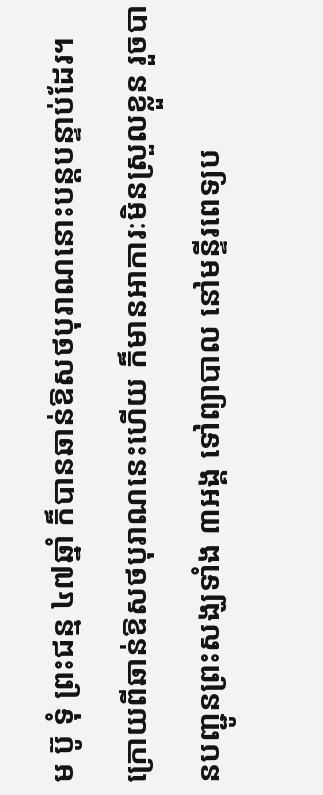ម ប៊ូ ទុំ ព្រះជន្ម ៤៧ឆ្នាំ ក៏បានឆាន់ឱសថបុរាណនោះបន្តបន្ទាប់ដែរ។ ក្រោយពីឆាន់ឱសថបុរាណនេះហើយ ក៏មានអាការៈមិនស្រួលខ្លួន រួចបានបញ្ជូនព្រះសង្ឃទាំង ៣អង្គ ទៅព្យាបាល នៅមន្ទីរពេទ្យប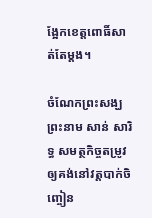ង្អែកខេត្តពោធិ៍សាត់តែម្តង។

ចំណែកព្រះសង្ឃព្រះនាម សាន់ សារិទ្ធ សមត្ថកិច្ចតម្រូវឲ្យគង់នៅវត្តបាក់ចិញ្ចៀន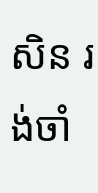សិន រង់ចាំ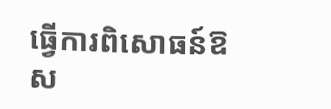ធ្វើការពិសោធន៍ឱស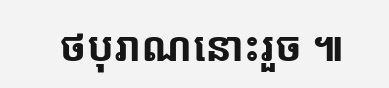ថបុរាណនោះរួច ៕